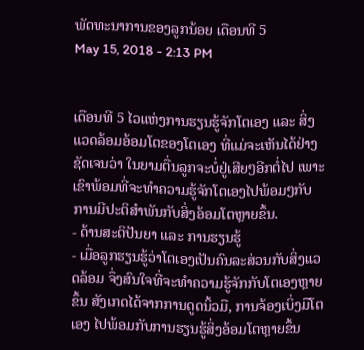ພັດທະນາການຂອງລູກນ້ອຍ ເດືອນທີ 5
May 15, 2018 - 2:13 PM


ເດືອນທີ 5 ໄວແຫ່ງການຮຽນຮູ້ຈັກໂຕເອງ ແລະ ສິ່ງແວດລ້ອມອ້ອມໂຕຂອງໂຕເອງ ທີ່ແມ່ຈະເຫັນໄດ້ຢ່າງຊັດເຈນວ່າ ໃນຍາມຕື່ນລູກຈະບໍ່ຢູ່ເສີຍໆອີກຕໍ່ໄປ ເພາະເຂົາພ້ອມທີ່ຈະທໍາຄວາມຮູ້ຈັກໂຕເອງໄປພ້ອມໆກັບການມີປະຕິສໍາພັນກັບສິ່ງອ້ອມໂຕຫຼາຍຂຶ້ນ.
- ດ້ານສະຕິປັນຍາ ແລະ ການຮຽນຮູ້
- ເມື່ອລູກຮຽນຮູ້ວ່າໂຕເອງເປັນຄົນລະສ່ວນກັບສິ່ງແວດລ້ອມ ຈຶ່ງສົນໃຈທີ່ຈະທໍາຄວາມຮູ້ຈັກກັບໂຕເອງຫຼາຍຂຶ້ນ ສັງເກດໄດ້ຈາກການດູດນິ້ວມື, ການຈ້ອງເບິ່ງມືໂຕເອງ ໄປພ້ອມກັບການຮຽນຮູ້ສິ່ງອ້ອມໂຕຫຼາຍຂຶ້ນ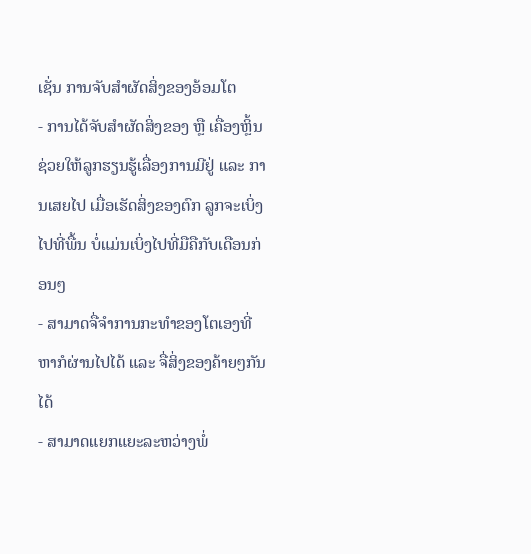ເຊັ່ນ ການຈັບສໍາຜັດສິ່ງຂອງອ້ອມໂຕ
- ການໄດ້ຈັບສໍາຜັດສິ່ງຂອງ ຫຼື ເຄື່ອງຫຼິ້ນ ຊ່ວຍໃຫ້ລູກຮຽນຮູ້ເລື່ອງການມີຢູ່ ແລະ ການເສຍໄປ ເມື່ອເຮັດສິ່ງຂອງຕົກ ລູກຈະເບິ່ງໄປທີ່ພື້ນ ບໍ່ແມ່ນເບິ່ງໄປທີ່ມືຄືກັບເດືອນກ່ອນໆ
- ສາມາດຈື່ຈໍາການກະທໍາຂອງໂຕເອງທີ່ຫາກໍຜ່ານໄປໄດ້ ແລະ ຈື່ສິ່ງຂອງຄ້າຍໆກັນໄດ້
- ສາມາດແຍກແຍະລະຫວ່າງພໍ່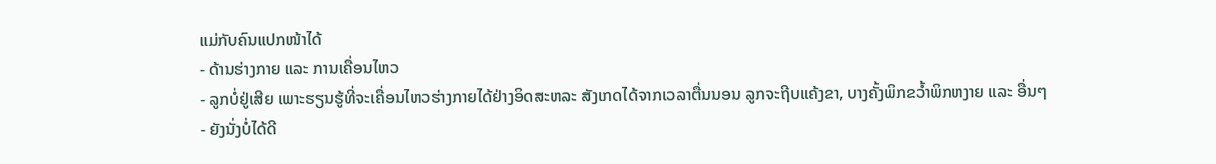ແມ່ກັບຄົນແປກໜ້າໄດ້
- ດ້ານຮ່າງກາຍ ແລະ ການເຄື່ອນໄຫວ
- ລູກບໍ່ຢູ່ເສີຍ ເພາະຮຽນຮູ້ທີ່ຈະເຄື່ອນໄຫວຮ່າງກາຍໄດ້ຢ່າງອິດສະຫລະ ສັງເກດໄດ້ຈາກເວລາຕື່ນນອນ ລູກຈະຖີບແຄ້ງຂາ, ບາງຄັ້ງພິກຂວ້ຳພິກຫງາຍ ແລະ ອື່ນໆ
- ຍັງນັ່ງບໍ່ໄດ້ດີ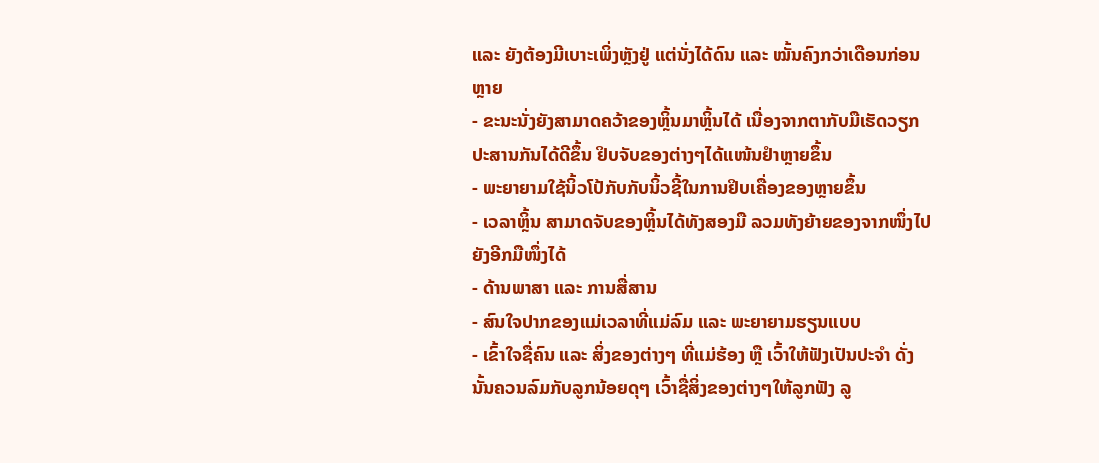ແລະ ຍັງຕ້ອງມີເບາະເພິ່ງຫຼັງຢູ່ ແຕ່ນັ່ງໄດ້ດົນ ແລະ ໝັ້ນຄົງກວ່າເດືອນກ່ອນຫຼາຍ
- ຂະນະນັ່ງຍັງສາມາດຄວ້າຂອງຫຼິ້ນມາຫຼິ້ນໄດ້ ເນື່ອງຈາກຕາກັບມືເຮັດວຽກປະສານກັນໄດ້ດີຂຶ້ນ ຢິບຈັບຂອງຕ່າງໆໄດ້ແໜ້ນຢໍາຫຼາຍຂຶ້ນ
- ພະຍາຍາມໃຊ້ນິ້ວໂປ້ກັບກັບນິ້ວຊີ້ໃນການຢິບເຄື່ອງຂອງຫຼາຍຂຶ້ນ
- ເວລາຫຼິ້ນ ສາມາດຈັບຂອງຫຼິ້ນໄດ້ທັງສອງມື ລວມທັງຍ້າຍຂອງຈາກໜຶ່ງໄປຍັງອີກມືໜຶ່ງໄດ້
- ດ້ານພາສາ ແລະ ການສື່ສານ
- ສົນໃຈປາກຂອງແມ່ເວລາທີ່ແມ່ລົມ ແລະ ພະຍາຍາມຮຽນແບບ
- ເຂົ້າໃຈຊື່ຄົນ ແລະ ສິ່ງຂອງຕ່າງໆ ທີ່ແມ່ຮ້ອງ ຫຼື ເວົ້າໃຫ້ຟັງເປັນປະຈໍາ ດັ່ງນັ້ນຄວນລົມກັບລູກນ້ອຍດຸໆ ເວົ້າຊື່ສິ່ງຂອງຕ່າງໆໃຫ້ລູກຟັງ ລູ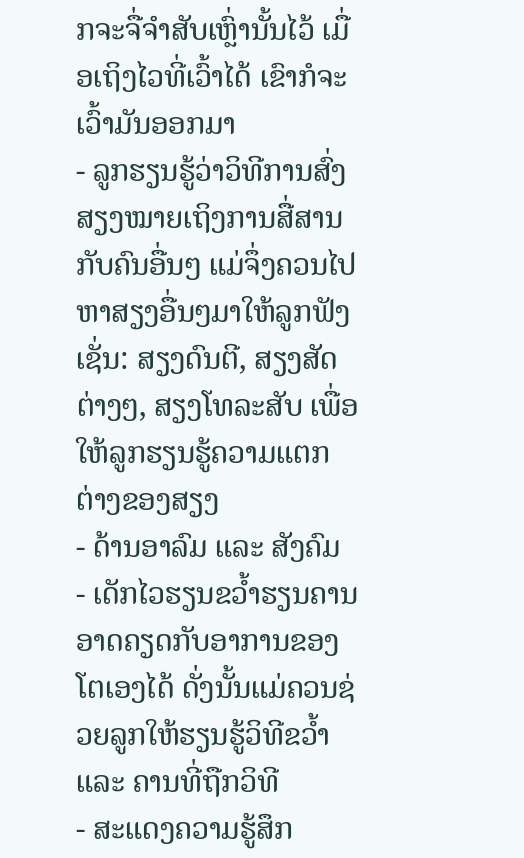ກຈະຈື່ຈໍາສັບເຫຼົ່ານັ້ນໄວ້ ເມື່ອເຖິງໄວທີ່ເວົ້າໄດ້ ເຂົາກໍຈະເວົ້າມັນອອກມາ
- ລູກຮຽນຮູ້ວ່າວິທີການສົ່ງສຽງໝາຍເຖິງການສື່ສານກັບຄົນອື່ນໆ ແມ່ຈຶ່ງຄວນໄປຫາສຽງອື່ນໆມາໃຫ້ລູກຟັງເຊັ່ນ: ສຽງດົນຕີ, ສຽງສັດຕ່າງໆ, ສຽງໂທລະສັບ ເພື່ອໃຫ້ລູກຮຽນຮູ້ຄວາມແຕກຕ່າງຂອງສຽງ
- ດ້ານອາລົມ ແລະ ສັງຄົມ
- ເດັກໄວຮຽນຂວ້ຳຮຽນຄານ ອາດຄຽດກັບອາການຂອງໂຕເອງໄດ້ ດັ່ງນັ້ນແມ່ຄວນຊ່ວຍລູກໃຫ້ຮຽນຮູ້ວິທີຂວ້ຳ ແລະ ຄານທີ່ຖືກວິທີ
- ສະແດງຄວາມຮູ້ສຶກ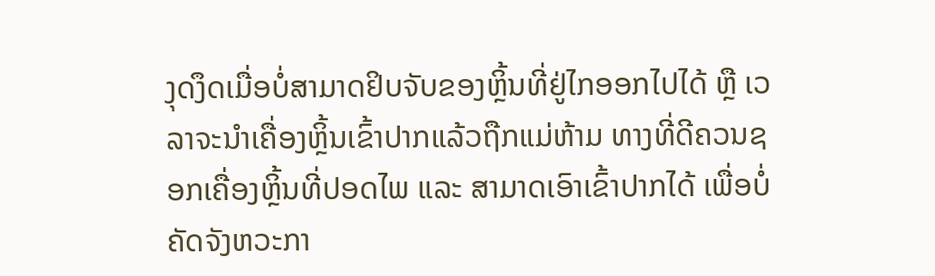ງຸດງຶດເມື່ອບໍ່ສາມາດຢິບຈັບຂອງຫຼິ້ນທີ່ຢູ່ໄກອອກໄປໄດ້ ຫຼື ເວລາຈະນໍາເຄື່ອງຫຼິ້ນເຂົ້າປາກແລ້ວຖືກແມ່ຫ້າມ ທາງທີ່ດີຄວນຊອກເຄື່ອງຫຼິ້ນທີ່ປອດໄພ ແລະ ສາມາດເອົາເຂົ້າປາກໄດ້ ເພື່ອບໍ່ຄັດຈັງຫວະກາ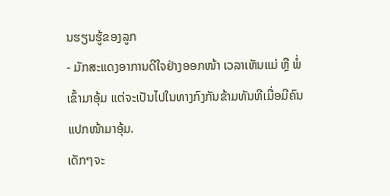ນຮຽນຮູ້ຂອງລູກ
- ມັກສະແດງອາການດີໃຈຢ່າງອອກໜ້າ ເວລາເຫັນແມ່ ຫຼື ພໍ່ເຂົ້າມາອຸ້ມ ແຕ່ຈະເປັນໄປໃນທາງກົງກັນຂ້າມທັນທີເມື່ອມີຄົນແປກໜ້າມາອຸ້ມ.
ເດັກໆຈະ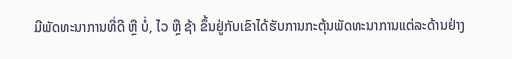ມີພັດທະນາການທີ່ດີ ຫຼື ບໍ່, ໄວ ຫຼື ຊ້າ ຂຶ້ນຢູ່ກັບເຂົາໄດ້ຮັບການກະຕຸ້ນພັດທະນາການແຕ່ລະດ້ານຢ່າງ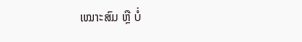ເໝາະສົມ ຫຼື ບໍ່